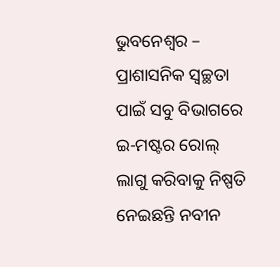ଭୁବନେଶ୍ୱର – ପ୍ରାଶାସନିକ ସ୍ୱଚ୍ଛତା ପାଇଁ ସବୁ ବିଭାଗରେ ଇ-ମଷ୍ଟର ରୋଲ୍ ଲାଗୁ କରିବାକୁ ନିଷ୍ପତି ନେଇଛନ୍ତି ନବୀନ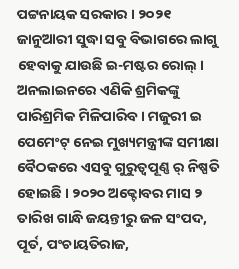ପଟ୍ଟନାୟକ ସରକାର । ୨୦୨୧ ଜାନୁଆରୀ ସୁଦ୍ଧା ସବୁ ବିଭାଗରେ ଲାଗୁ ହେବାକୁ ଯାଉଛି ଇ-ମଷ୍ଟର ରୋଲ୍ ।
ଅନଲାଇନରେ ଏଣିକି ଶ୍ରମିକଙ୍କୁ ପାରିଶ୍ରମିକ ମିଳିପାରିବ । ମଜୁରୀ ଇ ପେମେଂଟ୍ ନେଇ ମୁଖ୍ୟମନ୍ତ୍ରୀଙ୍କ ସମୀକ୍ଷା ବୈଠକରେ ଏସବୁ ଗୁରୁତ୍ୱପୂଣ୍ଣ ର୍ ନିଷ୍ପତି ହୋଇଛି । ୨୦୨୦ ଅକ୍ଟୋବର ମାସ ୨ ତାରିଖ ଗାନ୍ଧି ଜୟନ୍ତୀରୁ ଜଳ ସଂପଦ, ପୂର୍ତ, ପଂଚାୟତିରାଜ,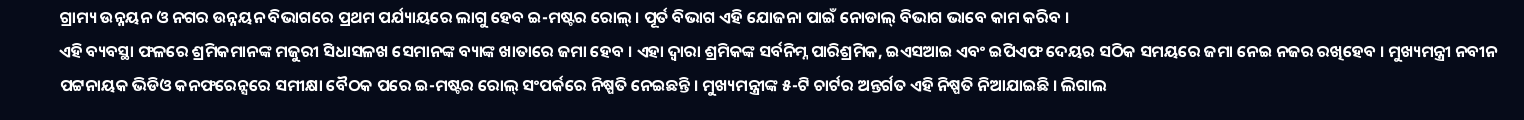ଗ୍ରାମ୍ୟ ଉନ୍ନୟନ ଓ ନଗର ଉନ୍ନୟନ ବିଭାଗରେ ପ୍ରଥମ ପର୍ଯ୍ୟାୟରେ ଲାଗୁ ହେବ ଇ-ମଷ୍ଟର ରୋଲ୍ । ପୂର୍ତ ବିଭାଗ ଏହି ଯୋଜନା ପାଇଁ ନୋଡାଲ୍ ବିଭାଗ ଭାବେ କାମ କରିବ ।
ଏହି ବ୍ୟବସ୍ଥା ଫଳରେ ଶ୍ରମିକମାନଙ୍କ ମଜୁରୀ ସିଧାସଳଖ ସେମାନଙ୍କ ବ୍ୟାଙ୍କ ଖାତାରେ ଜମା ହେବ । ଏହା ଦ୍ୱାରା ଶ୍ରମିକଙ୍କ ସର୍ବନିମ୍ନ ପାରିଶ୍ରମିକ, ଇଏସଆଇ ଏବଂ ଇପିଏଫ ଦେୟର ସଠିକ ସମୟରେ ଜମା ନେଇ ନଜର ରଖିହେବ । ମୁଖ୍ୟମନ୍ତ୍ରୀ ନବୀନ ପଟ୍ଟନାୟକ ଭିଡିଓ କନଫରେନ୍ସରେ ସମୀକ୍ଷା ବୈଠକ ପରେ ଇ-ମଷ୍ଟର ରୋଲ୍ ସଂପର୍କରେ ନିଷ୍ପତି ନେଇଛନ୍ତି । ମୁଖ୍ୟମନ୍ତ୍ରୀଙ୍କ ୫-ଟି ଚାର୍ଟର ଅନ୍ତର୍ଗତ ଏହି ନିଷ୍ପତି ନିଆଯାଇଛି । ଲିଗାଲ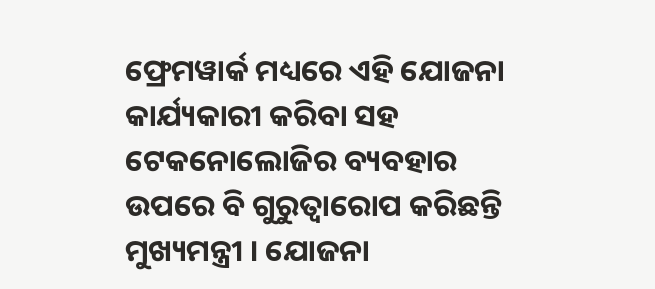ଫ୍ରେମୱାର୍କ ମଧ୍ୟରେ ଏହି ଯୋଜନା କାର୍ଯ୍ୟକାରୀ କରିବା ସହ ଟେକନୋଲୋଜିର ବ୍ୟବହାର ଉପରେ ବି ଗୁରୁତ୍ୱାରୋପ କରିଛନ୍ତି ମୁଖ୍ୟମନ୍ତ୍ରୀ । ଯୋଜନା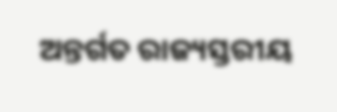ଅନ୍ତର୍ଗତ ରାଜ୍ୟସ୍ତରୀୟ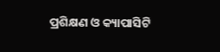ପ୍ରଶିକ୍ଷଣ ଓ କ୍ୟାପାସିଟି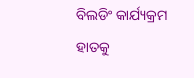ବିଲଡିଂ କାର୍ଯ୍ୟକ୍ରମ ହାତକୁ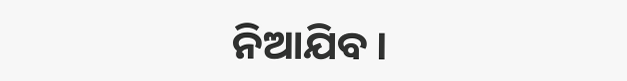ନିଆଯିବ ।